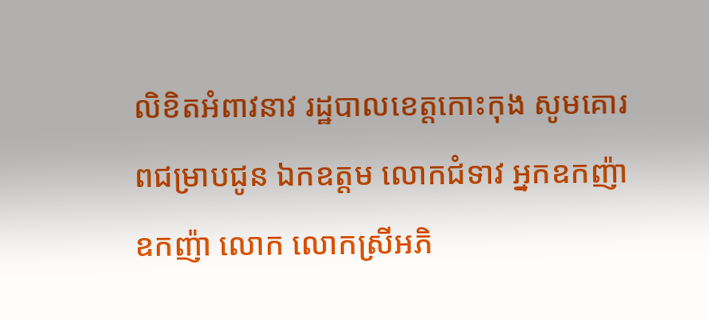លិខិតអំពាវនាវ រដ្ឋបាលខេត្តកោះកុង សូមគោរពជម្រាបជូន ឯកឧត្តម លោកជំទាវ អ្នកឧកញ៉ា ឧកញ៉ា លោក លោកស្រីអភិ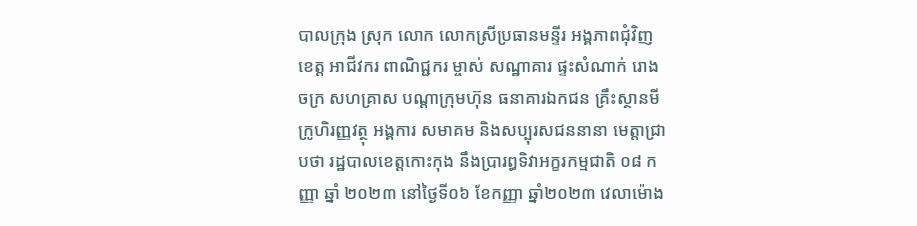បាលក្រុង ស្រុក លោក លោកស្រីប្រធានមន្ទីរ អង្គភាពជុំវិញខេត្ត អាជីវករ ពាណិជ្ជករ ម្ចាស់ សណ្ឋាគារ ផ្ទះសំណាក់ រោងចក្រ សហគ្រាស បណ្តាក្រុមហ៊ុន ធនាគារឯកជន គ្រឹះស្ថានមីក្រូហិរញ្ញវត្ថុ អង្គការ សមាគម និងសប្បុរសជននានា មេត្តាជ្រាបថា រដ្ឋបាលខេត្តកោះកុង នឹងប្រារព្ធទិវាអក្ខរកម្មជាតិ ០៨ កញ្ញា ឆ្នាំ ២០២៣ នៅថ្ងៃទី០៦ ខែកញ្ញា ឆ្នាំ២០២៣ វេលាម៉ោង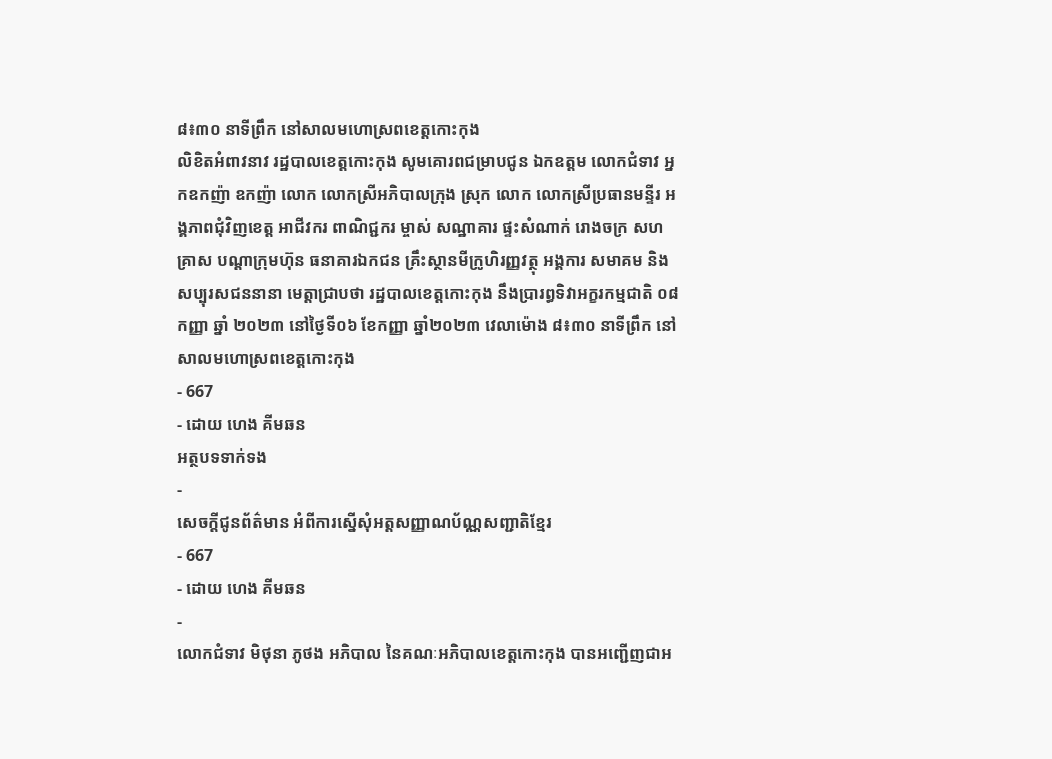៨៖៣០ នាទីព្រឹក នៅសាលមហោស្រពខេត្តកោះកុង
លិខិតអំពាវនាវ រដ្ឋបាលខេត្តកោះកុង សូមគោរពជម្រាបជូន ឯកឧត្តម លោកជំទាវ អ្នកឧកញ៉ា ឧកញ៉ា លោក លោកស្រីអភិបាលក្រុង ស្រុក លោក លោកស្រីប្រធានមន្ទីរ អង្គភាពជុំវិញខេត្ត អាជីវករ ពាណិជ្ជករ ម្ចាស់ សណ្ឋាគារ ផ្ទះសំណាក់ រោងចក្រ សហគ្រាស បណ្តាក្រុមហ៊ុន ធនាគារឯកជន គ្រឹះស្ថានមីក្រូហិរញ្ញវត្ថុ អង្គការ សមាគម និងសប្បុរសជននានា មេត្តាជ្រាបថា រដ្ឋបាលខេត្តកោះកុង នឹងប្រារព្ធទិវាអក្ខរកម្មជាតិ ០៨ កញ្ញា ឆ្នាំ ២០២៣ នៅថ្ងៃទី០៦ ខែកញ្ញា ឆ្នាំ២០២៣ វេលាម៉ោង ៨៖៣០ នាទីព្រឹក នៅសាលមហោស្រពខេត្តកោះកុង
- 667
- ដោយ ហេង គីមឆន
អត្ថបទទាក់ទង
-
សេចក្តីជូនព័ត៌មាន អំពីការស្នើសុំអត្តសញ្ញាណប័ណ្ណសញ្ជាតិខ្មែរ
- 667
- ដោយ ហេង គីមឆន
-
លោកជំទាវ មិថុនា ភូថង អភិបាល នៃគណៈអភិបាលខេត្តកោះកុង បានអញ្ជើញជាអ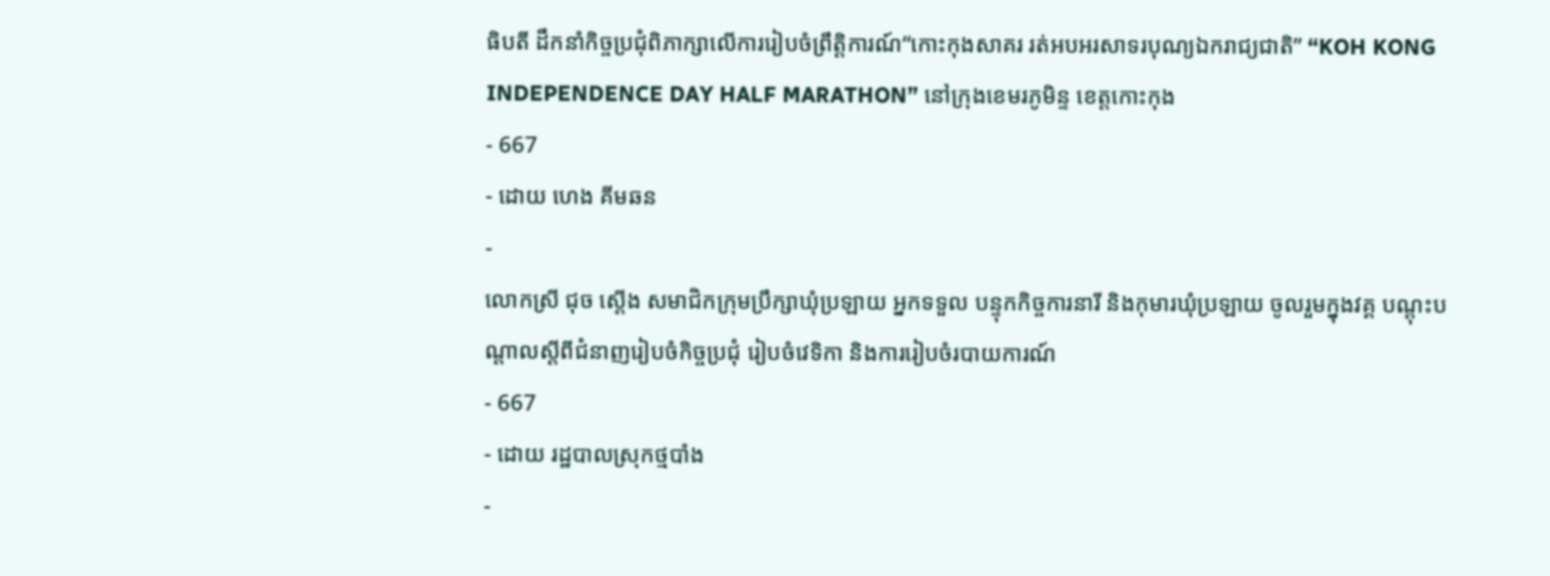ធិបតី ដឹកនាំកិច្ចប្រជុំពិភាក្សាលើការរៀបចំព្រឹត្តិការណ៍“កោះកុងសាគរ រត់អបអរសាទរបុណ្យឯករាជ្យជាតិ” “KOH KONG INDEPENDENCE DAY HALF MARATHON” នៅក្រុងខេមរភូមិន្ទ ខេត្តកោះកុង
- 667
- ដោយ ហេង គីមឆន
-
លោកស្រី ជុច ស្ដើង សមាជិកក្រុមប្រឹក្សាឃុំប្រឡាយ អ្នកទទួល បន្ទុកកិច្ចការនារី និងកុមារឃុំប្រឡាយ ចូលរួមក្នុងវគ្គ បណ្តុះបណ្តាលស្តីពីជំនាញរៀបចំកិច្ចប្រជុំ រៀបចំវេទិកា និងការរៀបចំរបាយការណ៍
- 667
- ដោយ រដ្ឋបាលស្រុកថ្មបាំង
-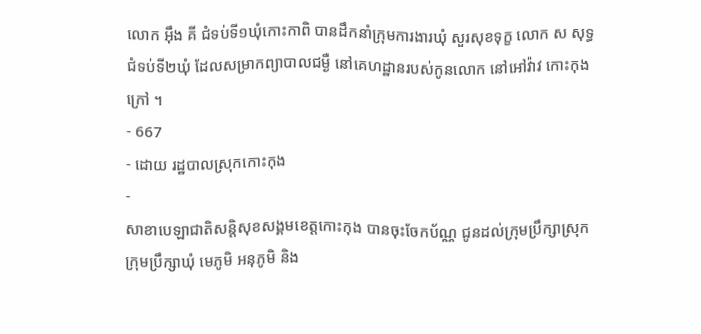លោក អុឹង គី ជំទប់ទី១ឃុំកោះកាពិ បានដឹកនាំក្រុមការងារឃុំ សួរសុខទុក្ខ លោក ស សុទ្ធ ជំទប់ទី២ឃុំ ដែលសម្រាកព្យាបាលជម្ងឺ នៅគេហដ្ឋានរបស់កូនលោក នៅអៅវ៉ាវ កោះកុងក្រៅ ។
- 667
- ដោយ រដ្ឋបាលស្រុកកោះកុង
-
សាខាបេឡាជាតិសន្តិសុខសង្គមខេត្តកោះកុង បានចុះចែកប័ណ្ណ ជូនដល់ក្រុមប្រឹក្សាស្រុក ក្រុមប្រឹក្សាឃុំ មេភូមិ អនុភូមិ និង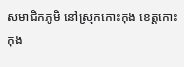សមាជិកភូមិ នៅស្រុកកោះកុង ខេត្តកោះកុង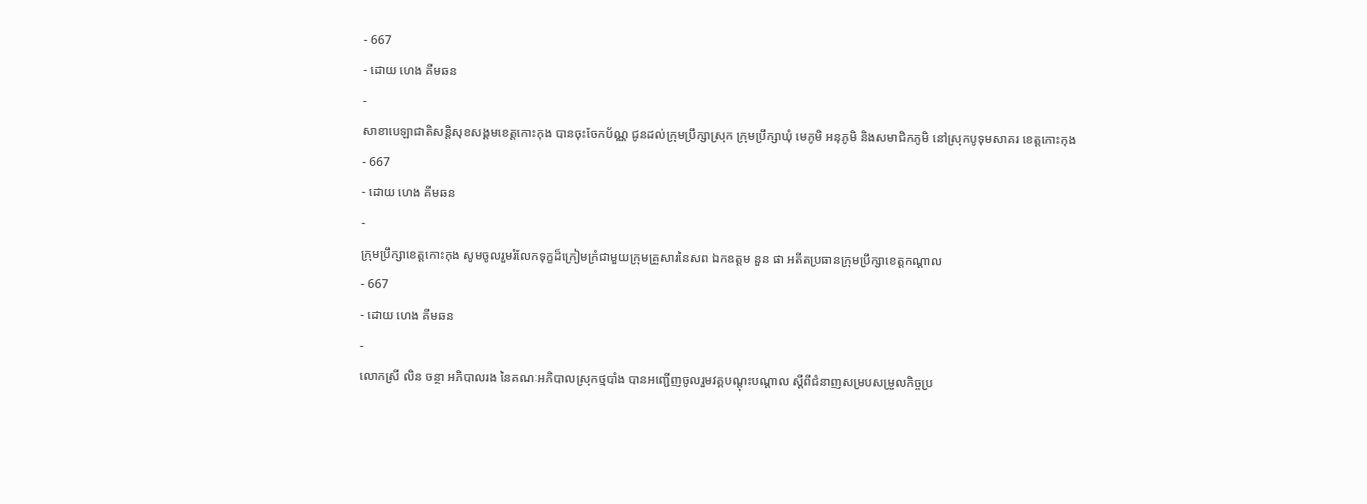- 667
- ដោយ ហេង គីមឆន
-
សាខាបេឡាជាតិសន្តិសុខសង្គមខេត្តកោះកុង បានចុះចែកប័ណ្ណ ជូនដល់ក្រុមប្រឹក្សាស្រុក ក្រុមប្រឹក្សាឃុំ មេភូមិ អនុភូមិ និងសមាជិកភូមិ នៅស្រុកបូទុមសាគរ ខេត្តកោះកុង
- 667
- ដោយ ហេង គីមឆន
-
ក្រុមប្រឹក្សាខេត្តកោះកុង សូមចូលរួមរំលែកទុក្ខដ៏ក្រៀមក្រំជាមួយក្រុមគ្រួសារនៃសព ឯកឧត្ដម នួន ផា អតីតប្រធានក្រុមប្រឹក្សាខេត្តកណ្ដាល
- 667
- ដោយ ហេង គីមឆន
-
លោកស្រី លិន ចន្ថា អភិបាលរង នៃគណៈអភិបាលស្រុកថ្មបាំង បានអញ្ជើញចូលរួមវគ្គបណ្តុះបណ្តាល ស្តីពីជំនាញសម្របសម្រួលកិច្ចប្រ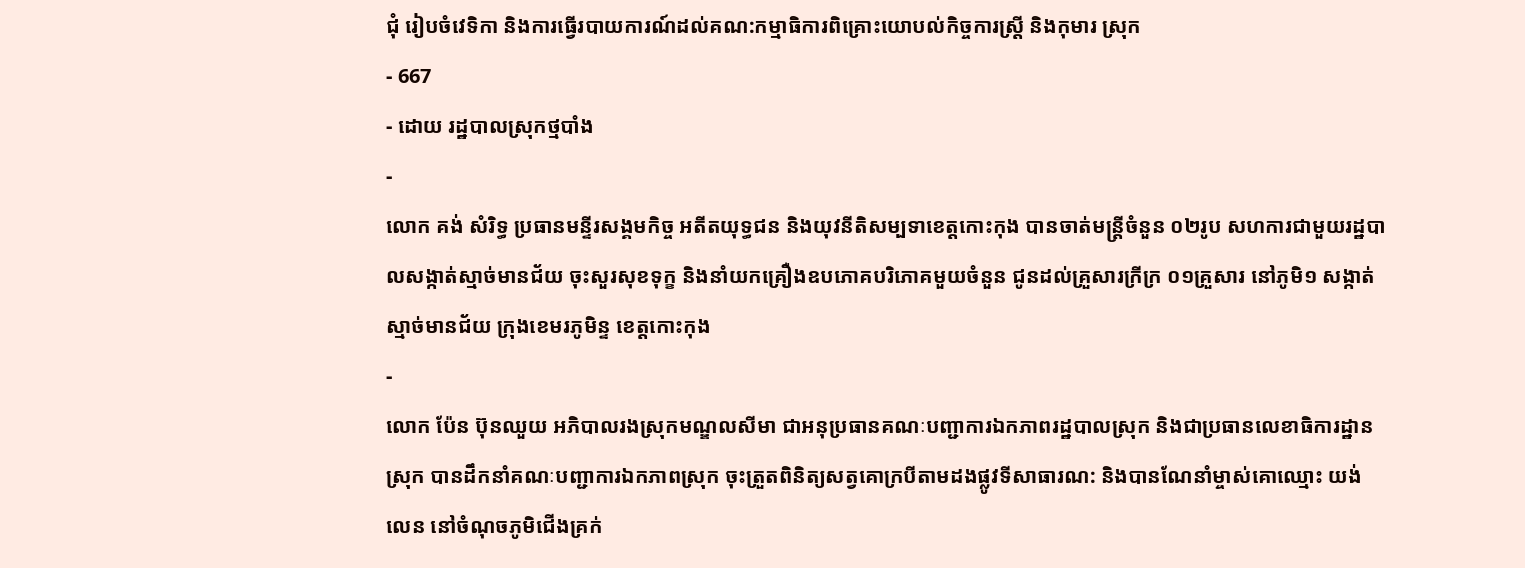ជុំ រៀបចំវេទិកា និងការធ្វើរបាយការណ៍ដល់គណ:កម្មាធិការពិគ្រោះយោបល់កិច្ចការស្រ្តី និងកុមារ ស្រុក
- 667
- ដោយ រដ្ឋបាលស្រុកថ្មបាំង
-
លោក គង់ សំរិទ្ធ ប្រធានមន្ទីរសង្គមកិច្ច អតីតយុទ្ធជន និងយុវនីតិសម្បទាខេត្តកោះកុង បានចាត់មន្ត្រីចំនួន ០២រូប សហការជាមួយរដ្ឋបាលសង្កាត់ស្មាច់មានជ័យ ចុះសួរសុខទុក្ខ និងនាំយកគ្រឿងឧបភោគបរិភោគមួយចំនួន ជូនដល់គ្រួសារក្រីក្រ ០១គ្រួសារ នៅភូមិ១ សង្កាត់ស្មាច់មានជ័យ ក្រុងខេមរភូមិន្ទ ខេត្តកោះកុង
-
លោក ប៉ែន ប៊ុនឈួយ អភិបាលរងស្រុកមណ្ឌលសីមា ជាអនុប្រធានគណៈបញ្ជាការឯកភាពរដ្ឋបាលស្រុក និងជាប្រធានលេខាធិការដ្ឋានស្រុក បានដឹកនាំគណៈបញ្ជាការឯកភាពស្រុក ចុះត្រួតពិនិត្យសត្វគោក្របីតាមដងផ្លូវទីសាធារណ: និងបានណែនាំម្ចាស់គោឈ្មោះ យង់ លេន នៅចំណុចភូមិជើងគ្រក់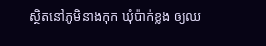ស្ថិតនៅភូមិនាងកុក ឃុំប៉ាក់ខ្លង ឲ្យឈ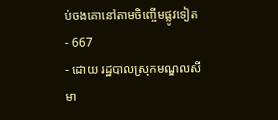ប់ចងគោនៅតាមចិញ្ចើមផ្លូវទៀត
- 667
- ដោយ រដ្ឋបាលស្រុកមណ្ឌលសីមា